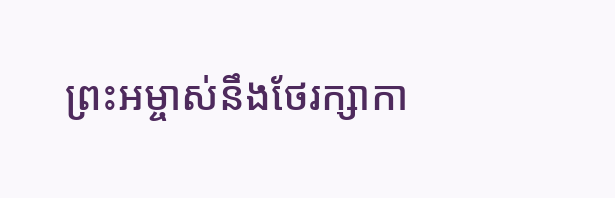ព្រះអម្ចាស់នឹងថែរក្សាកា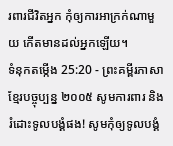រពារជីវិតអ្នក កុំឲ្យការអាក្រក់ណាមួយ កើតមានដល់អ្នកឡើយ។
ទំនុកតម្កើង 25:20 - ព្រះគម្ពីរភាសាខ្មែរបច្ចុប្បន្ន ២០០៥ សូមការពារ និងរំដោះទូលបង្គំផង! សូមកុំឲ្យទូលបង្គំ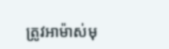ត្រូវអាម៉ាស់មុ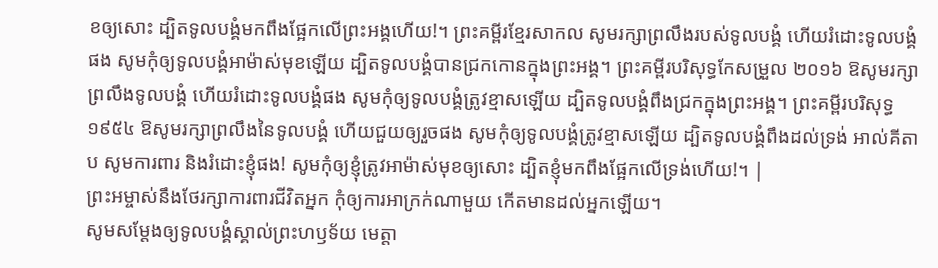ខឲ្យសោះ ដ្បិតទូលបង្គំមកពឹងផ្អែកលើព្រះអង្គហើយ!។ ព្រះគម្ពីរខ្មែរសាកល សូមរក្សាព្រលឹងរបស់ទូលបង្គំ ហើយរំដោះទូលបង្គំផង សូមកុំឲ្យទូលបង្គំអាម៉ាស់មុខឡើយ ដ្បិតទូលបង្គំបានជ្រកកោនក្នុងព្រះអង្គ។ ព្រះគម្ពីរបរិសុទ្ធកែសម្រួល ២០១៦ ឱសូមរក្សាព្រលឹងទូលបង្គំ ហើយរំដោះទូលបង្គំផង សូមកុំឲ្យទូលបង្គំត្រូវខ្មាសឡើយ ដ្បិតទូលបង្គំពឹងជ្រកក្នុងព្រះអង្គ។ ព្រះគម្ពីរបរិសុទ្ធ ១៩៥៤ ឱសូមរក្សាព្រលឹងនៃទូលបង្គំ ហើយជួយឲ្យរួចផង សូមកុំឲ្យទូលបង្គំត្រូវខ្មាសឡើយ ដ្បិតទូលបង្គំពឹងដល់ទ្រង់ អាល់គីតាប សូមការពារ និងរំដោះខ្ញុំផង! សូមកុំឲ្យខ្ញុំត្រូវអាម៉ាស់មុខឲ្យសោះ ដ្បិតខ្ញុំមកពឹងផ្អែកលើទ្រង់ហើយ!។ |
ព្រះអម្ចាស់នឹងថែរក្សាការពារជីវិតអ្នក កុំឲ្យការអាក្រក់ណាមួយ កើតមានដល់អ្នកឡើយ។
សូមសម្តែងឲ្យទូលបង្គំស្គាល់ព្រះហឫទ័យ មេត្តា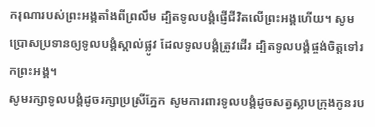ករុណារបស់ព្រះអង្គតាំងពីព្រលឹម ដ្បិតទូលបង្គំផ្ញើជីវិតលើព្រះអង្គហើយ។ សូមប្រោសប្រទានឲ្យទូលបង្គំស្គាល់ផ្លូវ ដែលទូលបង្គំត្រូវដើរ ដ្បិតទូលបង្គំផ្ចង់ចិត្តទៅរកព្រះអង្គ។
សូមរក្សាទូលបង្គំដូចរក្សាប្រស្រីភ្នែក សូមការពារទូលបង្គំដូចសត្វស្លាបក្រុងកូនរប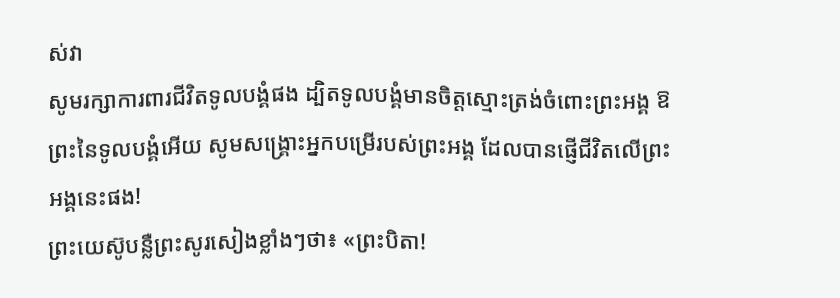ស់វា
សូមរក្សាការពារជីវិតទូលបង្គំផង ដ្បិតទូលបង្គំមានចិត្តស្មោះត្រង់ចំពោះព្រះអង្គ ឱព្រះនៃទូលបង្គំអើយ សូមសង្គ្រោះអ្នកបម្រើរបស់ព្រះអង្គ ដែលបានផ្ញើជីវិតលើព្រះអង្គនេះផង!
ព្រះយេស៊ូបន្លឺព្រះសូរសៀងខ្លាំងៗថា៖ «ព្រះបិតា!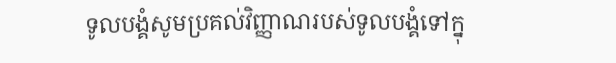ទូលបង្គំសូមប្រគល់វិញ្ញាណរបស់ទូលបង្គំទៅក្នុ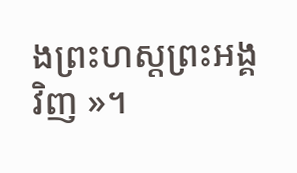ងព្រះហស្ដព្រះអង្គវិញ »។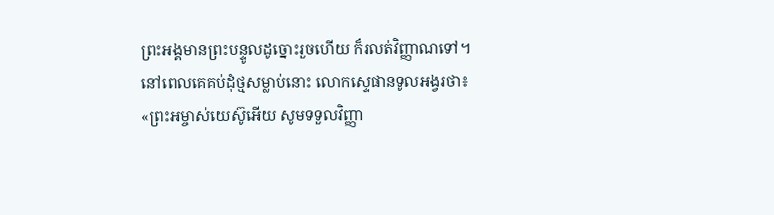ព្រះអង្គមានព្រះបន្ទូលដូច្នោះរួចហើយ ក៏រលត់វិញ្ញាណទៅ។
នៅពេលគេគប់ដុំថ្មសម្លាប់នោះ លោកស្ទេផានទូលអង្វរថា៖ «ព្រះអម្ចាស់យេស៊ូអើយ សូមទទួលវិញ្ញា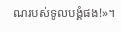ណរបស់ទូលបង្គំផង!»។